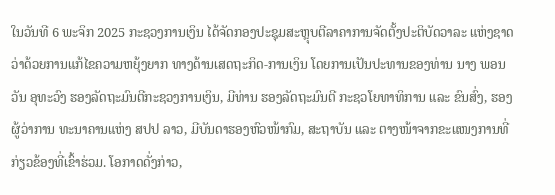ໃນວັນທີ 6 ພະຈິກ 2025 ກະຊວງການເງິນ ໄດ້ຈັດກອງປະຊຸມສະຫຼຸບຕີລາຄາການຈັດຕັ້ງປະຕິບັດວາລະ ແຫ່ງຊາດ ວ່າດ້ວຍການແກ້ໄຂຄວາມຫຍຸ້ງຍາກ ທາງດ້ານເສດຖະກິດ-ການເງິນ ໂດຍການເປັນປະທານຂອງທ່ານ ນາງ ພອນວັນ ອຸທະວົງ ຮອງລັດຖະມົນຕີກະຊວງການເງິນ, ມີທ່ານ ຮອງລັດຖະມົນຕີ ກະຊວໂຍທາທິການ ແລະ ຂົນສົ່ງ, ຮອງຜູ້ວ່າການ ທະນາຄານແຫ່ງ ສປປ ລາວ, ມີບັນດາຮອງຫົວໜ້າກົມ, ສະຖາບັນ ແລະ ຕາງໜ້າຈາກຂະແໜງການທີ່ ກ່ຽວຂ້ອງທີ່ເຂົ້າຮ່ວມ. ໂອກາດດັ່ງກ່າວ,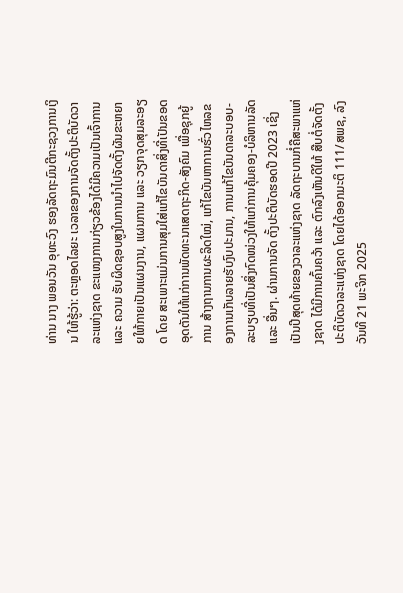ທ່ານ ນາງ ພອນວັນ ອຸທະວົງ ຮອງລັດຖະມົນຕີກະຊວງການເງິນ ໃຫ້ຮູ້ວ່າ: ຕະຫຼອດໄລຍະ ເວລາຂອງການຈັດຕັ້ງປະຕິບັດວາລະແຫ່ງຊາດ ຂະແໜງການກ່ຽວຂ້ອງໄດ້ມີຄວາມເປັນເຈົ້າການ ແລະ ຄວາມ ຮັບຜິດຊອບສູງໃນການນໍາໄປຈັດຕັ້ງຜັນຂະຫຍາຍໃຫ້ກາຍເປັນແຜນງານ, ແຜນການ ແລະ ວຽກຈຸດສຸມລະອຽດ ໂດຍ ສະເພາະແມ່ນການສຸມໃສ່ແກ້ໄຂບັນດາສິ່ງທີ່ເປັນຂອດອຸດຕັນໃຫ້ແກ່ການພັດທະນາເສດຖະກິດ-ສັງຄົມ ເພື່ອຊຸກຍູ້ການ ສ້າງຖານການຜະລິດໃໝ່, ແກ້ໄຂບັນຫາການຮົ່ວໄຫລຂອງການເກັບລາຍຮັບງົບປະມານ, ການແກ້ໄຂບັນດາລະບອບ-ລະບຽບທີ່ເປັນສິ່ງກົດໜ່ວງໃຫ້ແກ່ການຄຸ້ມຄອງ-ບໍລິຫານລັດ ແລະ ອື່ນໆ. ຜ່ານການຈັດ ຕັ້ງປະຕິບັດຮອດປີ 2023 ເຊິ່ງເປັນປີສຸດທ້າຍຂອງວາລະແຫ່ງຊາດ ລັດຖະບານກໍ່ຄືສະພາແຫ່ງຊາດ ໄດ້ມີການຄົ້ນຄວ້າ ແລະ ຕົກລົງເຫັນດີໃຫ້ ສືບຕໍ່ຈັດຕັ້ງປະຕິບັດວາລະແຫ່ງຊາດ ໂດຍໄດ້ອອກມະຕິ 111/ສພຊ, ລົງວັນທີ 21 ພະຈິກ 2025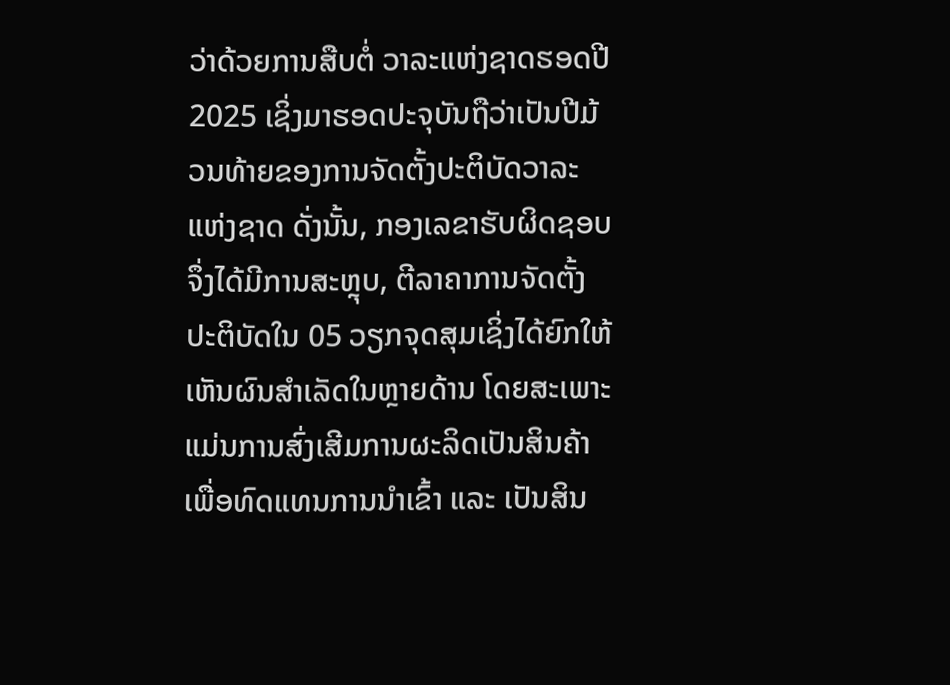ວ່າດ້ວຍການສືບຕໍ່ ວາລະແຫ່ງຊາດຮອດປີ 2025 ເຊິ່ງມາຮອດປະຈຸບັນຖືວ່າເປັນປີມ້ວນທ້າຍຂອງການຈັດຕັ້ງປະຕິບັດວາລະແຫ່ງຊາດ ດັ່ງນັ້ນ, ກອງເລຂາຮັບຜິດຊອບຈຶ່ງໄດ້ມີການສະຫຼຸບ, ຕີລາຄາການຈັດຕັ້ງປະຕິບັດໃນ 05 ວຽກຈຸດສຸມເຊິ່ງໄດ້ຍົກໃຫ້ ເຫັນຜົນສໍາເລັດໃນຫຼາຍດ້ານ ໂດຍສະເພາະແມ່ນການສົ່ງເສີມການຜະລິດເປັນສິນຄ້າ ເພື່ອທົດແທນການນຳເຂົ້າ ແລະ ເປັນສິນ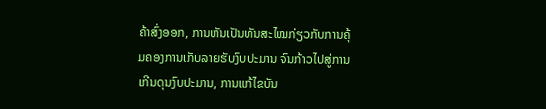ຄ້າສົ່ງອອກ, ການຫັນເປັນທັນສະໄໝກ່ຽວກັບການຄຸ້ມຄອງການເກັບລາຍຮັບງົບປະມານ ຈົນກ້າວໄປສູ່ການ ເກີນດຸນງົບປະມານ, ການແກ້ໄຂບັນ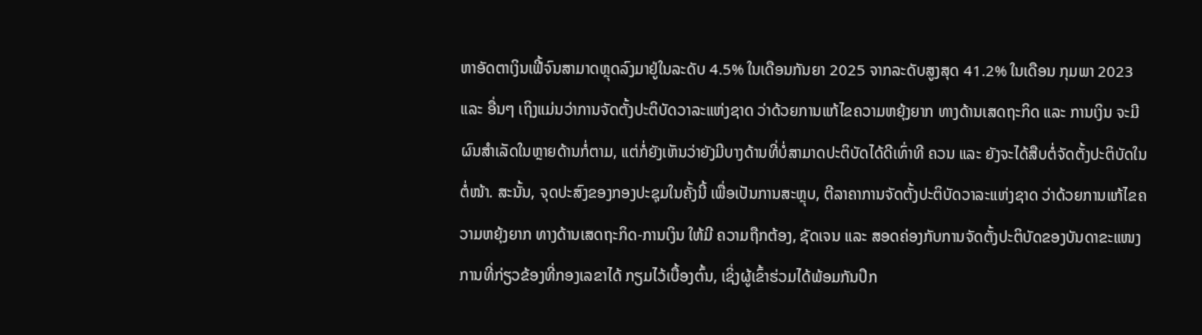ຫາອັດຕາເງິນເຟີ້ຈົນສາມາດຫຼຸດລົງມາຢູ່ໃນລະດັບ 4.5% ໃນເດືອນກັນຍາ 2025 ຈາກລະດັບສູງສຸດ 41.2% ໃນເດືອນ ກຸມພາ 2023 ແລະ ອື່ນໆ ເຖິງແມ່ນວ່າການຈັດຕັ້ງປະຕິບັດວາລະແຫ່ງຊາດ ວ່າດ້ວຍການແກ້ໄຂຄວາມຫຍຸ້ງຍາກ ທາງດ້ານເສດຖະກິດ ແລະ ການເງິນ ຈະມີຜົນສໍາເລັດໃນຫຼາຍດ້ານກໍ່ຕາມ, ແຕ່ກໍ່ຍັງເຫັນວ່າຍັງມີບາງດ້ານທີ່ບໍ່ສາມາດປະຕິບັດໄດ້ດີເທົ່າທີ ຄວນ ແລະ ຍັງຈະໄດ້ສືບຕໍ່ຈັດຕັ້ງປະຕິບັດໃນຕໍ່ໜ້າ. ສະນັ້ນ, ຈຸດປະສົງຂອງກອງປະຊຸມໃນຄັ້ງນີ້ ເພື່ອເປັນການສະຫຼຸບ, ຕີລາຄາການຈັດຕັ້ງປະຕິບັດວາລະແຫ່ງຊາດ ວ່າດ້ວຍການແກ້ໄຂຄວາມຫຍຸ້ງຍາກ ທາງດ້ານເສດຖະກິດ-ການເງິນ ໃຫ້ມີ ຄວາມຖືກຕ້ອງ, ຊັດເຈນ ແລະ ສອດຄ່ອງກັບການຈັດຕັ້ງປະຕິບັດຂອງບັນດາຂະແໜງການທີ່ກ່ຽວຂ້ອງທີ່ກອງເລຂາໄດ້ ກຽມໄວ້ເບື້ອງຕົ້ນ, ເຊິ່ງຜູ້ເຂົ້າຮ່ວມໄດ້ພ້ອມກັນປຶກ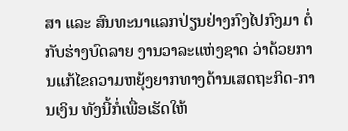ສາ ແລະ ສົນທະນາແລກປ່ຽນຢ່າງກົງໄປກົງມາ ຕໍ່ກັບຮ່າງບົດລາຍ ງານວາລະແຫ່ງຊາດ ວ່າດ້ວຍການແກ້ໄຂຄວາມຫຍຸ້ງຍາກທາງດ້ານເສດຖະກິດ-ການເງິນ ທັງນີ້ກໍ່ເພື່ອເຮັດໃຫ້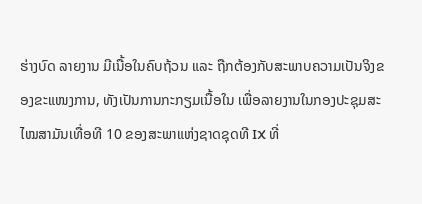ຮ່າງບົດ ລາຍງານ ມີເນື້ອໃນຄົບຖ້ວນ ແລະ ຖືກຕ້ອງກັບສະພາບຄວາມເປັນຈິງຂອງຂະແໜງການ, ທັງເປັນການກະກຽມເນື້ອໃນ ເພື່ອລາຍງານໃນກອງປະຊຸມສະໄໝສາມັນເທື່ອທີ 10 ຂອງສະພາແຫ່ງຊາດຊຸດທີ IX ທີ່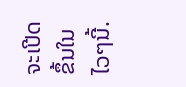ຈະເປີດຂຶ້ນໃນໄວໆນີ້.